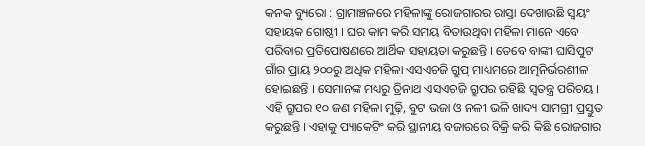କନକ ବ୍ୟୁରୋ : ଗ୍ରାମାଞ୍ଚଳରେ ମହିଳାଙ୍କୁ ରୋଜଗାରର ରାସ୍ତା ଦେଖାଉଛି ସ୍ୱୟଂ ସହାୟକ ଗୋଷ୍ଠୀ । ଘର କାମ କରି ସମୟ ବିତାଉଥିବା ମହିଳା ମାନେ ଏବେ ପରିବାର ପ୍ରତିପୋଷଣରେ ଆର୍ଥିକ ସହାୟତା କରୁଛନ୍ତି । ତେବେ ବାଙ୍କୀ ଘାସିପୁଟ ଗାଁର ପ୍ରାୟ ୨୦୦ରୁ ଅଧିକ ମହିଳା ଏସଏଚଜି ଗ୍ରୁପ୍ ମାଧ୍ୟମରେ ଆତ୍ମନିର୍ଭରଶୀଳ ହୋଇଛନ୍ତି । ସେମାନଙ୍କ ମଧ୍ୟରୁ ତ୍ରିନାଥ ଏସଏଚଜି ଗ୍ରୁପର ରହିଛି ସ୍ୱତନ୍ତ୍ର ପରିଚୟ । ଏହି ଗ୍ରୁପର ୧୦ ଜଣ ମହିଳା ମୁଢ଼ି, ବୁଟ ଭଜା ଓ ନଳୀ ଭଳି ଖାଦ୍ୟ ସାମଗ୍ରୀ ପ୍ରସ୍ତୁତ କରୁଛନ୍ତି । ଏହାକୁ ପ୍ୟାକେଟିଂ କରି ସ୍ଥାନୀୟ ବଜାରରେ ବିକ୍ରି କରି କିଛି ରୋଜଗାର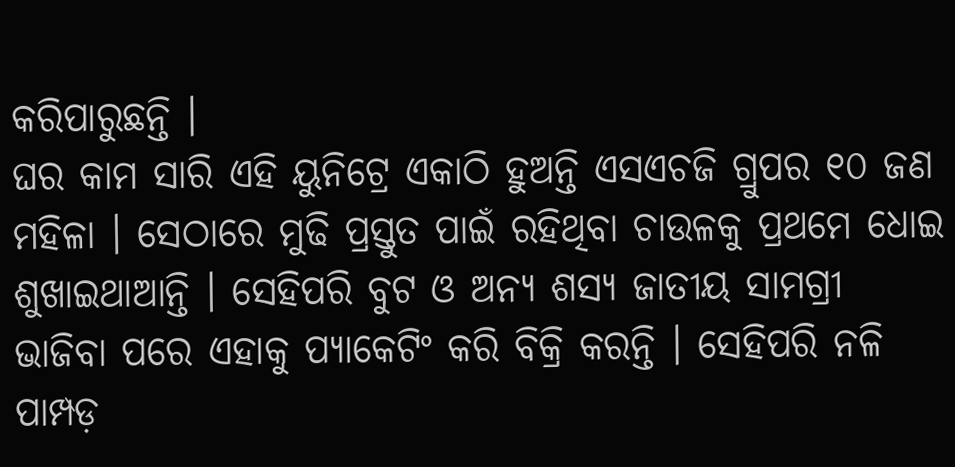କରିପାରୁଛନ୍ତି ।
ଘର କାମ ସାରି ଏହି ୟୁନିଟ୍ରେ ଏକାଠି ହୁଅନ୍ତି ଏସଏଚଜି ଗ୍ରୁପର ୧୦ ଜଣ ମହିଳା । ସେଠାରେ ମୁଢି ପ୍ରସ୍ତୁତ ପାଇଁ ରହିଥିବା ଚାଉଳକୁ ପ୍ରଥମେ ଧୋଇ ଶୁଖାଇଥାଆନ୍ତି । ସେହିପରି ବୁଟ ଓ ଅନ୍ୟ ଶସ୍ୟ ଜାତୀୟ ସାମଗ୍ରୀ ଭାଜିବା ପରେ ଏହାକୁ ପ୍ୟାକେଟିଂ କରି ବିକ୍ରି କରନ୍ତି । ସେହିପରି ନଳି ପାମ୍ପଡ଼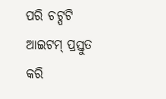ପରି ଚଟ୍ପଟି ଆଇଟମ୍ ପ୍ରସ୍ତୁତ କରି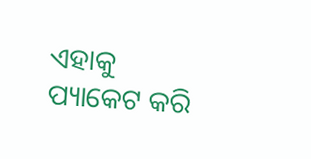ଏହାକୁ ପ୍ୟାକେଟ କରି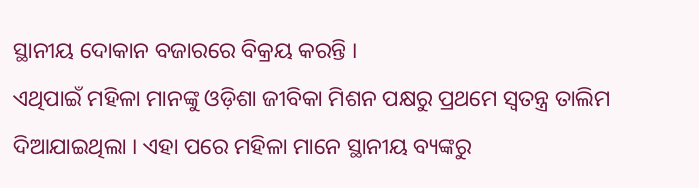ସ୍ଥାନୀୟ ଦୋକାନ ବଜାରରେ ବିକ୍ରୟ କରନ୍ତି ।
ଏଥିପାଇଁ ମହିଳା ମାନଙ୍କୁ ଓଡ଼ିଶା ଜୀବିକା ମିଶନ ପକ୍ଷରୁ ପ୍ରଥମେ ସ୍ୱତନ୍ତ୍ର ତାଲିମ ଦିଆଯାଇଥିଲା । ଏହା ପରେ ମହିଳା ମାନେ ସ୍ଥାନୀୟ ବ୍ୟଙ୍କରୁ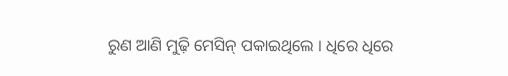ରୁଣ ଆଣି ମୁଢ଼ି ମେସିନ୍ ପକାଇଥିଲେ । ଧିରେ ଧିରେ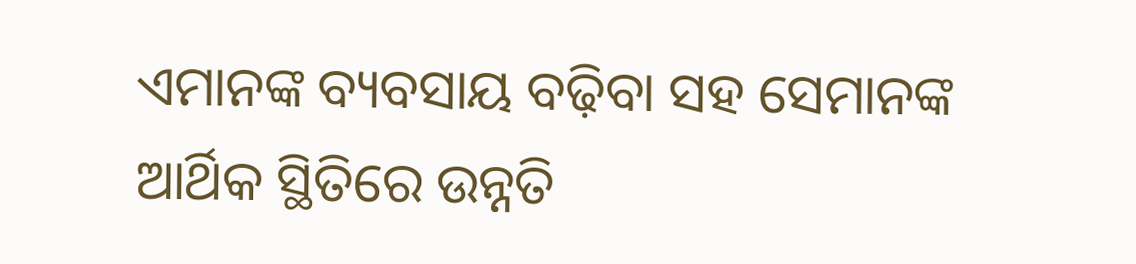ଏମାନଙ୍କ ବ୍ୟବସାୟ ବଢ଼ିବା ସହ ସେମାନଙ୍କ ଆର୍ଥିକ ସ୍ଥିତିରେ ଉନ୍ନତି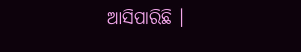ଆସିପାରିଛି ।